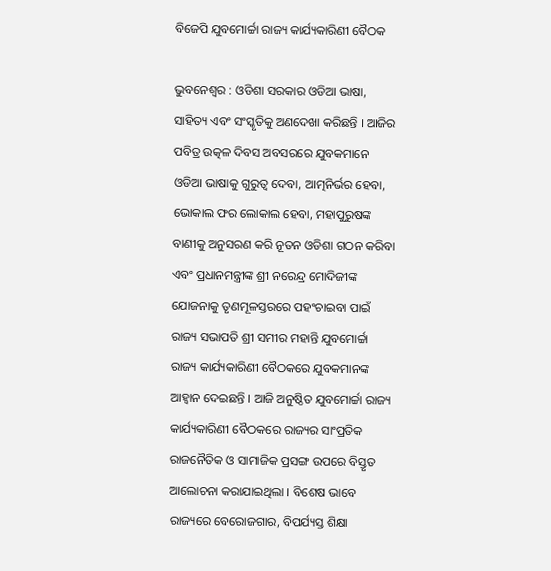ବିଜେପି ଯୁବମୋର୍ଚ୍ଚା ରାଜ୍ୟ କାର୍ଯ୍ୟକାରିଣୀ ବୈଠକ

ଭୁବନେଶ୍ୱର : ଓଡିଶା ସରକାର ଓଡିଆ ଭାଷା, ସାହିତ୍ୟ ଏବଂ ସଂସ୍କୃତିକୁ ଅଣଦେଖା କରିଛନ୍ତି । ଆଜିର ପବିତ୍ର ଉତ୍କଳ ଦିବସ ଅବସରରେ ଯୁବକମାନେ ଓଡିଆ ଭାଷାକୁ ଗୁରୁତ୍ୱ ଦେବା, ଆତ୍ମନିର୍ଭର ହେବା, ଭୋକାଲ ଫର ଲୋକାଲ ହେବା, ମହାପୁରୁଷଙ୍କ ବାଣୀକୁ ଅନୁସରଣ କରି ନୂତନ ଓଡିଶା ଗଠନ କରିବା ଏବଂ ପ୍ରଧାନମନ୍ତ୍ରୀଙ୍କ ଶ୍ରୀ ନରେନ୍ଦ୍ର ମୋଦିଜୀଙ୍କ ଯୋଜନାକୁ ତୃଣମୂଳସ୍ତରରେ ପହଂଚାଇବା ପାଇଁ ରାଜ୍ୟ ସଭାପତି ଶ୍ରୀ ସମୀର ମହାନ୍ତି ଯୁବମୋର୍ଚ୍ଚା ରାଜ୍ୟ କାର୍ଯ୍ୟକାରିଣୀ ବୈଠକରେ ଯୁବକମାନଙ୍କ ଆହ୍ୱାନ ଦେଇଛନ୍ତି । ଆଜି ଅନୁଷ୍ଠିତ ଯୁବମୋର୍ଚ୍ଚା ରାଜ୍ୟ କାର୍ଯ୍ୟକାରିଣୀ ବୈଠକରେ ରାଜ୍ୟର ସାଂପ୍ରତିକ ରାଜନୈତିକ ଓ ସାମାଜିକ ପ୍ରସଙ୍ଗ ଉପରେ ବିସ୍ତୃତ ଆଲୋଚନା କରାଯାଇଥିଲା । ବିଶେଷ ଭାବେ ରାଜ୍ୟରେ ବେରୋଜଗାର, ବିପର୍ଯ୍ୟସ୍ତ ଶିକ୍ଷା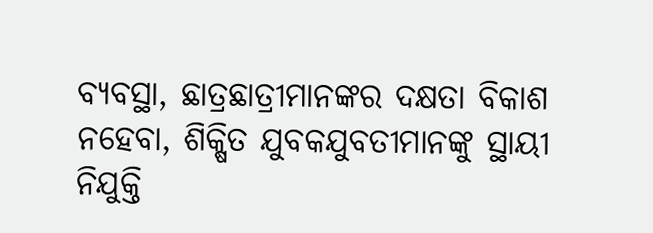ବ୍ୟବସ୍ଥା, ଛାତ୍ରଛାତ୍ରୀମାନଙ୍କର ଦକ୍ଷତା ବିକାଶ ନହେବା, ଶିକ୍ଷିତ ଯୁବକଯୁବତୀମାନଙ୍କୁ ସ୍ଥାୟୀ ନିଯୁକ୍ତି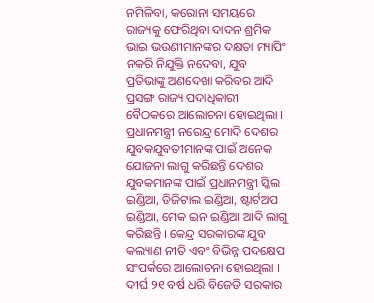ନମିଳିବା, କରୋନା ସମୟରେ ରାଜ୍ୟକୁ ଫେରିଥିବା ଦାଦନ ଶ୍ରମିକ ଭାଇ ଭଉଣୀମାନଙ୍କର ଦକ୍ଷତା ମ୍ୟାପିଂ ନକରି ନିଯୁକ୍ତି ନଦେବା, ଯୁବ ପ୍ରତିଭାଙ୍କୁ ଅଣଦେଖା କରିବର ଆଦି ପ୍ରସଙ୍ଗ ରାଜ୍ୟ ପଦାଧିକାରୀ ବୈଠକରେ ଆଲୋଚନା ହୋଇଥିଲା । ପ୍ରଧାନମନ୍ତ୍ରୀ ନରେନ୍ଦ୍ର ମୋଦି ଦେଶର ଯୁବକଯୁବତୀମାନଙ୍କ ପାଇଁ ଅନେକ ଯୋଜନା ଲାଗୁ କରିଛନ୍ତି ଦେଶର ଯୁବକମାନଙ୍କ ପାଇଁ ପ୍ରଧାନମନ୍ତ୍ରୀ ସ୍କିଲ ଇଣ୍ଡିଆ, ଡିଜିଟାଲ ଇଣ୍ଡିଆ, ଷ୍ଟାର୍ଟଅପ ଇଣ୍ଡିଆ, ମେକ ଇନ ଇଣ୍ଡିଆ ଆଦି ଲାଗୁ କରିଛନ୍ତି । କେନ୍ଦ୍ର ସରକାରଙ୍କ ଯୁବ କଲ୍ୟାଣ ନୀତି ଏବଂ ବିଭିନ୍ନ ପଦକ୍ଷେପ ସଂପର୍କରେ ଆଲୋଚନା ହୋଇଥିଲା । ଦୀର୍ଘ ୨୧ ବର୍ଷ ଧରି ବିଜେଡି ସରକାର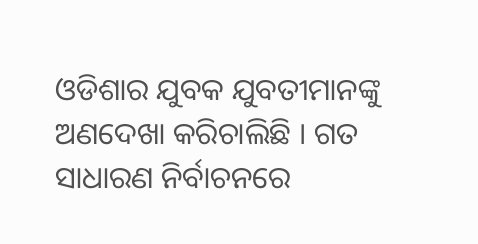ଓଡିଶାର ଯୁବକ ଯୁବତୀମାନଙ୍କୁ ଅଣଦେଖା କରିଚାଲିଛି । ଗତ ସାଧାରଣ ନିର୍ବାଚନରେ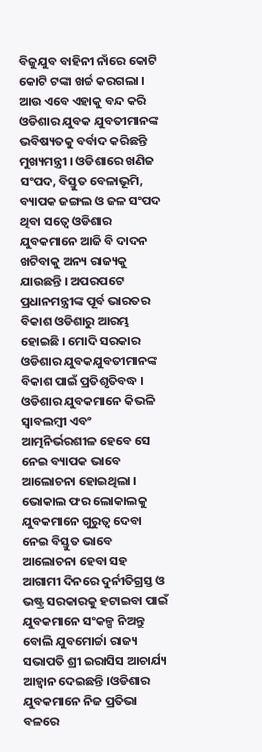ବିଜୁଯୁବ ବାହିନୀ ନାଁରେ କୋଟି କୋଟି ଟଙ୍କା ଖର୍ଚ୍ଚ କରଗଲା । ଆଉ ଏବେ ଏହାକୁ ବନ୍ଦ କରି ଓଡିଶାର ଯୁବକ ଯୁବତୀମାନଙ୍କ ଭବିଷ୍ୟତକୁ ବର୍ବାଦ କରିଛନ୍ତି ମୁଖ୍ୟମନ୍ତ୍ରୀ । ଓଡିଶାରେ ଖଣିଜ ସଂପଦ, ବିସ୍ତୁତ ବେଳାଭୂମି, ବ୍ୟାପକ ଜଙ୍ଗଲ ଓ ଜଳ ସଂପଦ ଥିବା ସତ୍ୱେ ଓଡିଶାର ଯୁବକମାନେ ଆଜି ବି ଦାଦନ ଖଟିବାକୁ ଅନ୍ୟ ରାଜ୍ୟକୁ ଯାଉଛନ୍ତି । ଅପରପଟେ ପ୍ରଧାନମନ୍ତ୍ରୀଙ୍କ ପୂର୍ବ ଭାରତର ବିକାଶ ଓଡିଶାରୁ ଆରମ୍ଭ ହୋଇଛି । ମୋଦି ସରକାର ଓଡିଶାର ଯୁବକଯୁବତୀମାନଙ୍କ ବିକାଶ ପାଇଁ ପ୍ରତିଶୃତିବଦ୍ଧ । ଓଡିଶାର ଯୁବକମାନେ କିଭଳି ସ୍ୱାବଲମ୍ବୀ ଏବଂ ଆତ୍ମନିର୍ଭରଶୀଳ ହେବେ ସେ ନେଇ ବ୍ୟାପକ ଭାବେ ଆଲୋଚନା ହୋଇଥିଲା । ଭୋକାଲ ଫର ଲୋକାଲକୁ ଯୁବକମାନେ ଗୁରୁତ୍ୱ ଦେବା ନେଇ ବିସ୍ତୁତ ଭାବେ ଆଲୋଚନା ହେବା ସହ ଆଗାମୀ ଦିନରେ ଦୁର୍ନୀତିଗ୍ରସ୍ତ ଓ ଭଷ୍ଟ୍ର ସରକାରକୁ ହଟାଇବା ପାଇଁ ଯୁବକମାନେ ସଂକଳ୍ପ ନିଅନ୍ତୁ ବୋଲି ଯୁବମୋର୍ଚ୍ଚା ରାଜ୍ୟ ସଭାପତି ଶ୍ରୀ ଇରାସିସ ଆଚାର୍ଯ୍ୟ ଆହ୍ୱାନ ଦେଇଛନ୍ତି ।ଓଡିଶାର ଯୁବକମାନେ ନିଜ ପ୍ରତିଭା ବଳରେ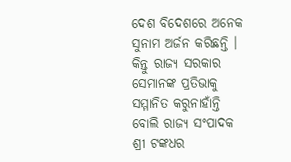ଦେଶ ବିଦେଶରେ ଅନେକ ସୁନାମ ଅର୍ଜନ କରିଛନ୍ତି । କିନ୍ତୁ ରାଜ୍ୟ ସରକାର ସେମାନଙ୍କ ପ୍ରତିଭାକୁ ସମ୍ମାନିତ କରୁନାହାଁନ୍ତି ବୋଲି ରାଜ୍ୟ ସଂପାଦକ ଶ୍ରୀ ଟଙ୍କଧର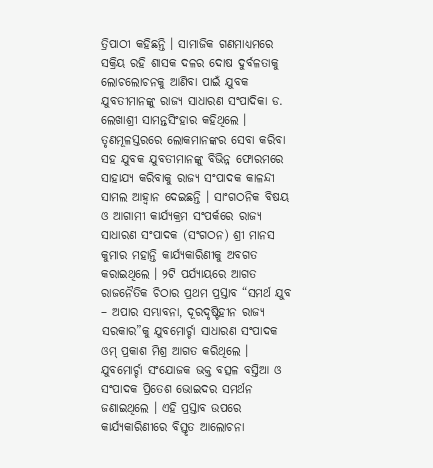ତ୍ରିପାଠୀ କହିଛନ୍ତି । ସାମାଜିକ ଗଣମାଧ୍ୟମରେ ସକ୍ରିୟ ରହି ଶାସକ ଦଳର ଦୋଷ ଦୁର୍ବଳତାକୁ ଲୋଚଲୋଚନକୁ ଆଣିବା ପାଇଁ ଯୁବକ ଯୁବତୀମାନଙ୍କୁ ରାଜ୍ୟ ସାଧାରଣ ସଂପାଦିକା ଡ. ଲେଖାଶ୍ରୀ ସାମନ୍ତସିଂହାର କହିଥିଲେ । ତୃଣମୂଳସ୍ତରରେ ଲୋକମାନଙ୍କର ସେବା କରିବା ସହ ଯୁବକ ଯୁବତୀମାନଙ୍କୁ ବିଭିନ୍ନ ଫୋରମରେ ସାହାଯ୍ୟ କରିବାକୁ ରାଜ୍ୟ ସଂପାଦକ କାଳନ୍ଦୀ ସାମଲ ଆହ୍ୱାନ ଦେଇଛନ୍ତି । ସାଂଗଠନିକ ବିଷୟ ଓ ଆଗାମୀ କାର୍ଯ୍ୟକ୍ରମ ସଂପର୍କରେ ରାଜ୍ୟ ସାଧାରଣ ସଂପାଦକ (ସଂଗଠନ) ଶ୍ରୀ ମାନସ କୁମାର ମହାନ୍ତି କାର୍ଯ୍ୟକାରିଣୀକୁ ଅବଗତ କରାଇଥିଲେ । ୨ଟି ପର୍ଯ୍ୟାୟରେ ଆଗତ ରାଜନୈତିକ ଚିଠାର ପ୍ରଥମ ପ୍ରସ୍ତାବ “ସମର୍ଥ ଯୁବ – ଅପାର ସମ୍ଭାବନା, ଦୂରଦୃଷ୍ଟିହୀନ ରାଜ୍ୟ ସରକାର”କୁ ଯୁବମୋର୍ଚ୍ଚା ସାଧାରଣ ସଂପାଦକ ଓମ୍ ପ୍ରକାଶ ମିଶ୍ର ଆଗତ କରିଥିଲେ । ଯୁବମୋର୍ଚ୍ଚା ସଂଯୋଜକ ଭକ୍ତ ବତ୍ସଳ ବସ୍ତିଆ ଓ ସଂପାଦକ ପ୍ରିତେଶ ଭୋଇଦର ସମର୍ଥନ ଜଣାଇଥିଲେ । ଏହି ପ୍ରସ୍ତାବ ଉପରେ କାର୍ଯ୍ୟକାରିଣୀରେ ବିସ୍ତୃତ ଆଲୋଚନା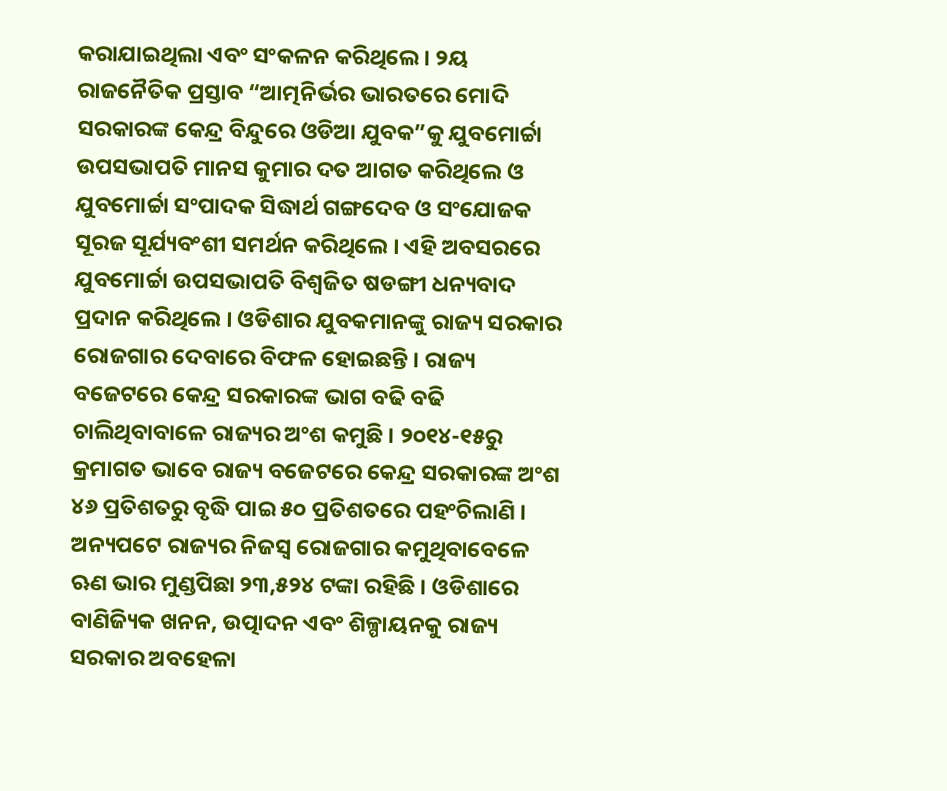କରାଯାଇଥିଲା ଏବଂ ସଂକଳନ କରିଥିଲେ । ୨ୟ ରାଜନୈତିକ ପ୍ରସ୍ତାବ “ଆତ୍ମନିର୍ଭର ଭାରତରେ ମୋଦି ସରକାରଙ୍କ କେନ୍ଦ୍ର ବିନ୍ଦୁରେ ଓଡିଆ ଯୁବକ”କୁ ଯୁବମୋର୍ଚ୍ଚା ଉପସଭାପତି ମାନସ କୁମାର ଦତ ଆଗତ କରିଥିଲେ ଓ ଯୁବମୋର୍ଚ୍ଚା ସଂପାଦକ ସିଦ୍ଧାର୍ଥ ଗଙ୍ଗଦେବ ଓ ସଂଯୋଜକ ସୂରଜ ସୂର୍ଯ୍ୟବଂଶୀ ସମର୍ଥନ କରିଥିଲେ । ଏହି ଅବସରରେ ଯୁବମୋର୍ଚ୍ଚା ଉପସଭାପତି ବିଶ୍ୱଜିତ ଷଡଙ୍ଗୀ ଧନ୍ୟବାଦ ପ୍ରଦାନ କରିଥିଲେ । ଓଡିଶାର ଯୁବକମାନଙ୍କୁ ରାଜ୍ୟ ସରକାର ରୋଜଗାର ଦେବାରେ ବିଫଳ ହୋଇଛନ୍ତି । ରାଜ୍ୟ ବଜେଟରେ କେନ୍ଦ୍ର ସରକାରଙ୍କ ଭାଗ ବଢି ବଢି ଚାଲିଥିବାବାଳେ ରାଜ୍ୟର ଅଂଶ କମୁଛି । ୨୦୧୪-୧୫ରୁ କ୍ରମାଗତ ଭାବେ ରାଜ୍ୟ ବଜେଟରେ କେନ୍ଦ୍ର ସରକାରଙ୍କ ଅଂଶ ୪୬ ପ୍ରତିଶତରୁ ବୃଦ୍ଧି ପାଇ ୫୦ ପ୍ରତିଶତରେ ପହଂଚିଲାଣି । ଅନ୍ୟପଟେ ରାଜ୍ୟର ନିଜସ୍ୱ ରୋଜଗାର କମୁଥିବାବେଳେ ଋଣ ଭାର ମୁଣ୍ଡପିଛା ୨୩,୫୨୪ ଟଙ୍କା ରହିଛି । ଓଡିଶାରେ ବାଣିଜ୍ୟିକ ଖନନ, ଉତ୍ପାଦନ ଏବଂ ଶିଳ୍ପାୟନକୁ ରାଜ୍ୟ ସରକାର ଅବହେଳା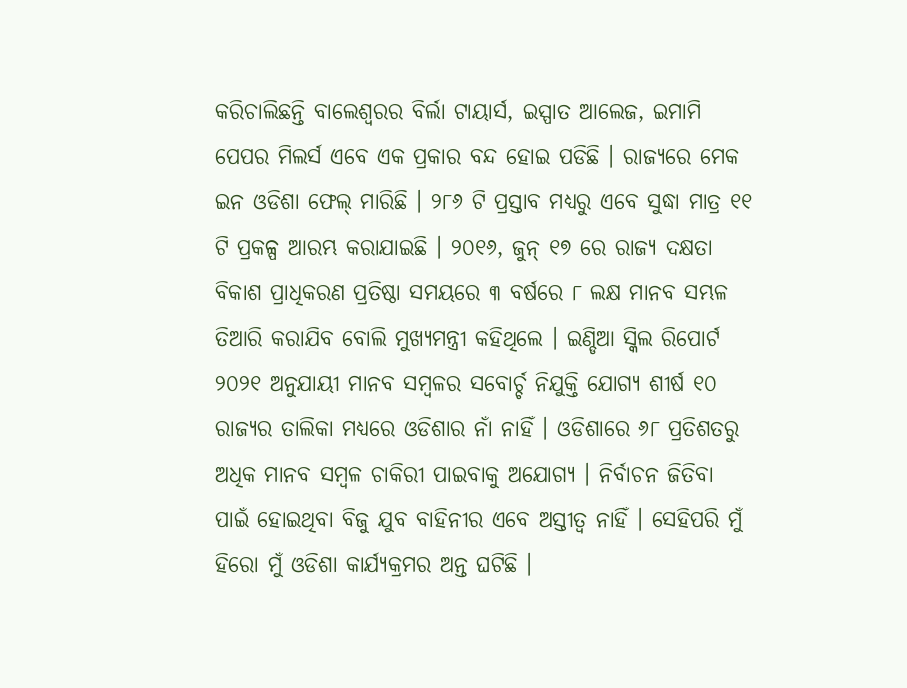କରିଚାଲିଛନ୍ତି ବାଲେଶ୍ୱରର ବିର୍ଲା ଟାୟାର୍ସ, ଇସ୍ପାତ ଆଲେଜ, ଇମାମି ପେପର ମିଲର୍ସ ଏବେ ଏକ ପ୍ରକାର ବନ୍ଦ ହୋଇ ପଡିଛି । ରାଜ୍ୟରେ ମେକ ଇନ ଓଡିଶା ଫେଲ୍ ମାରିଛି । ୨୮୬ ଟି ପ୍ରସ୍ତାବ ମଧ୍ୟରୁ ଏବେ ସୁଦ୍ଧା ମାତ୍ର ୧୧ ଟି ପ୍ରକଳ୍ପ ଆରମ୍ଭ କରାଯାଇଛି । ୨୦୧୬, ଜୁନ୍ ୧୭ ରେ ରାଜ୍ୟ ଦକ୍ଷତା ବିକାଶ ପ୍ରାଧିକରଣ ପ୍ରତିଷ୍ଠା ସମୟରେ ୩ ବର୍ଷରେ ୮ ଲକ୍ଷ ମାନବ ସମ୍ଭଳ ତିଆରି କରାଯିବ ବୋଲି ମୁଖ୍ୟମନ୍ତ୍ରୀ କହିଥିଲେ । ଇଣ୍ଡିଆ ସ୍କିଲ ରିପୋର୍ଟ ୨୦୨୧ ଅନୁଯାୟୀ ମାନବ ସମ୍ବଳର ସବୋର୍ଚ୍ଚ ନିଯୁକ୍ତି ଯୋଗ୍ୟ ଶୀର୍ଷ ୧୦ ରାଜ୍ୟର ତାଲିକା ମଧ୍ୟରେ ଓଡିଶାର ନାଁ ନାହିଁ । ଓଡିଶାରେ ୬୮ ପ୍ରତିଶତରୁ ଅଧିକ ମାନବ ସମ୍ବଳ ଚାକିରୀ ପାଇବାକୁ ଅଯୋଗ୍ୟ । ନିର୍ବାଚନ ଜିତିବା ପାଇଁ ହୋଇଥିବା ବିଜୁ ଯୁବ ବାହିନୀର ଏବେ ଅସ୍ତୀତ୍ୱ ନାହିଁ । ସେହିପରି ମୁଁ ହିରୋ ମୁଁ ଓଡିଶା କାର୍ଯ୍ୟକ୍ରମର ଅନ୍ତ ଘଟିଛି ।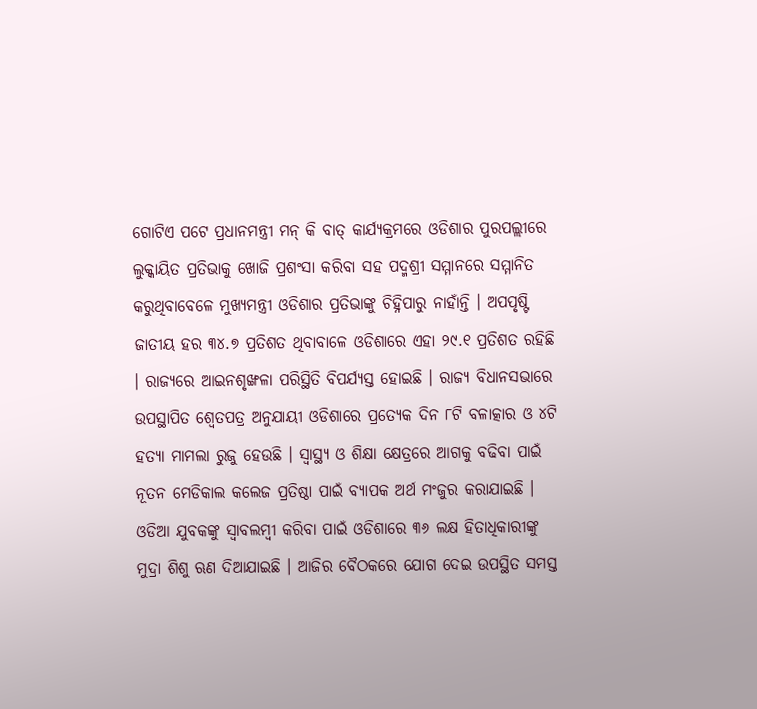ଗୋଟିଏ ପଟେ ପ୍ରଧାନମନ୍ତ୍ରୀ ମନ୍ କି ବାତ୍ କାର୍ଯ୍ୟକ୍ରମରେ ଓଡିଶାର ପୁରପଲ୍ଲୀରେ ଲୁକ୍କାୟିତ ପ୍ରତିଭାକୁ ଖୋଜି ପ୍ରଶଂସା କରିବା ସହ ପଦ୍ମଶ୍ରୀ ସମ୍ମାନରେ ସମ୍ମାନିତ କରୁଥିବାବେଳେ ମୁଖ୍ୟମନ୍ତ୍ରୀ ଓଡିଶାର ପ୍ରତିଭାଙ୍କୁ ଚିହ୍ନିପାରୁ ନାହାଁନ୍ତି । ଅପପୃଷ୍ଟି ଜାତୀୟ ହର ୩୪.୭ ପ୍ରତିଶତ ଥିବାବାଳେ ଓଡିଶାରେ ଏହା ୨୯.୧ ପ୍ରତିଶତ ରହିଛି । ରାଜ୍ୟରେ ଆଇନଶୃଙ୍ଖଳା ପରିସ୍ଥିତି ବିପର୍ଯ୍ୟସ୍ତ ହୋଇଛି । ରାଜ୍ୟ ବିଧାନସଭାରେ ଉପସ୍ଥାପିତ ଶ୍ୱେତପତ୍ର ଅନୁଯାୟୀ ଓଡିଶାରେ ପ୍ରତ୍ୟେକ ଦିନ ୮ଟି ବଳାତ୍କାର ଓ ୪ଟି ହତ୍ୟା ମାମଲା ରୁଜୁ ହେଉଛି । ସ୍ୱାସ୍ଥ୍ୟ ଓ ଶିକ୍ଷା କ୍ଷେତ୍ରରେ ଆଗକୁ ବଢିବା ପାଇଁ ନୂତନ ମେଡିକାଲ କଲେଜ ପ୍ରତିଷ୍ଠା ପାଇଁ ବ୍ୟାପକ ଅର୍ଥ ମଂଜୁର କରାଯାଇଛି । ଓଡିଆ ଯୁବକଙ୍କୁ ସ୍ୱାବଲମ୍ବୀ କରିବା ପାଇଁ ଓଡିଶାରେ ୩୬ ଲକ୍ଷ ହିତାଧିକାରୀଙ୍କୁ ମୁଦ୍ରା ଶିଶୁ ଋଣ ଦିଆଯାଇଛି । ଆଜିର ବୈଠକରେ ଯୋଗ ଦେଇ ଉପସ୍ଥିତ ସମସ୍ତ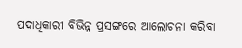ପଦାଧିକାରୀ ବିଭିନ୍ନ ପ୍ରସଙ୍ଗରେ ଆଲୋଚନା କରିବା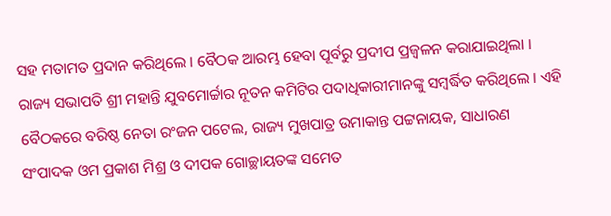ସହ ମତାମତ ପ୍ରଦାନ କରିଥିଲେ । ବୈଠକ ଆରମ୍ଭ ହେବା ପୂର୍ବରୁ ପ୍ରଦୀପ ପ୍ରଜ୍ୱଳନ କରାଯାଇଥିଲା । ରାଜ୍ୟ ସଭାପତି ଶ୍ରୀ ମହାନ୍ତି ଯୁବମୋର୍ଚ୍ଚାର ନୂତନ କମିଟିର ପଦାଧିକାରୀମାନଙ୍କୁ ସମ୍ବର୍ଦ୍ଧିତ କରିଥିଲେ । ଏହି ବୈଠକରେ ବରିଷ୍ଠ ନେତା ରଂଜନ ପଟେଲ, ରାଜ୍ୟ ମୁଖପାତ୍ର ଉମାକାନ୍ତ ପଟ୍ଟନାୟକ, ସାଧାରଣ ସଂପାଦକ ଓମ ପ୍ରକାଶ ମିଶ୍ର ଓ ଦୀପକ ଗୋଚ୍ଛାୟତଙ୍କ ସମେତ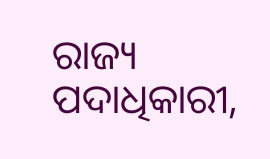ରାଜ୍ୟ ପଦାଧିକାରୀ,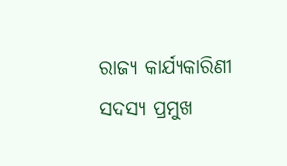ରାଜ୍ୟ କାର୍ଯ୍ୟକାରିଣୀ ସଦସ୍ୟ ପ୍ରମୁଖ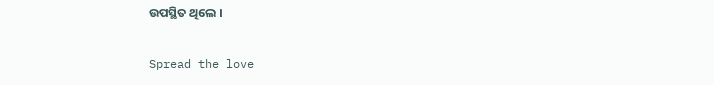ଉପସ୍ଥିତ ଥିଲେ ।

Spread the love